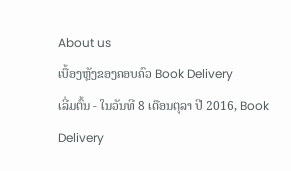About us
ເບື້ອງຫຼັງຂອງຄອບຄົວ Book Delivery
ເລີ່ມຕົ້ນ - ໃນວັນທີ 8 ເດືອນຕຸລາ ປີ 2016, Book Delivery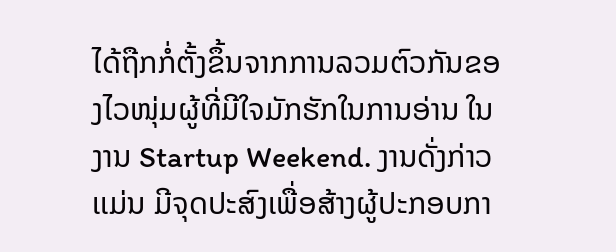ໄດ້ຖືກກໍ່ຕັ້ງຂຶ້ນຈາກການລວມຕົວກັນຂອງໄວໜຸ່ມຜູ້ທີ່ມີໃຈມັກຮັກໃນການອ່ານ ໃນງານ Startup Weekend. ງານດັ່ງກ່າວເເມ່ນ ມີຈຸດປະສົງເພື່ອສ້າງຜູ້ປະກອບກາ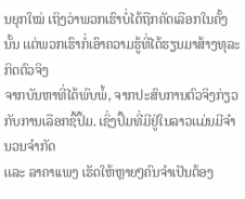ນຍຸກໃໝ່ ເຖິງວ່າພວກເຮົາບໍ່ໄດ້ຖືກຄັດເລືອກໃນຄັ້ງນັ້ນ ເເຕ່ພວກເຮົາກໍ່ເອົາຄວາມຮູ້ທີ່ໄດ້ຮຽນມາສ້າງທຸລະກິດຕົວຈິງ
ຈາກບັນຫາທີ່ໄດ້ພົບພໍ້, ຈາກປະສົບການຕົວຈິງກ່ຽວກັບການເລືອກຊື້ປຶ້ມ. ເຊິ່ງປຶ້ມທີ່ມີຢູ່ໃນລາວເເມ່ນມີຈຳນວນຈຳກັດ
ເເລະ ລາຄາເເພງ ເຮັດໃຫ້ຫຼາຍໆຄົນຈຳເປັນຕ້ອງ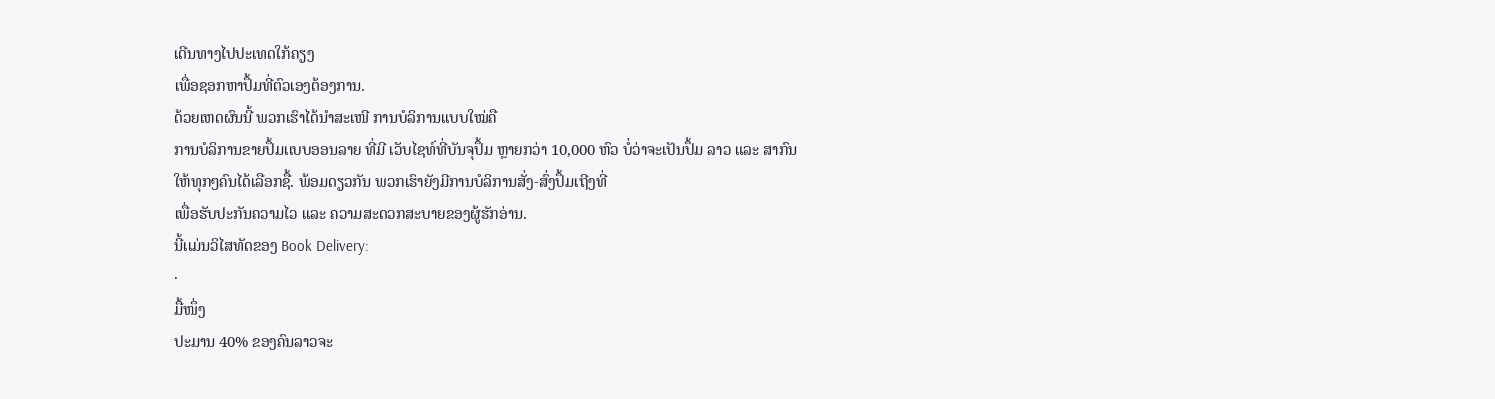ເດີນທາງໄປປະເທດໃກ້ຄຽງ
ເພື່ອຊອກຫາປຶ້ມທີ່ຕົວເອງຕ້ອງການ.
ດ້ວຍເຫດຜົນນີ້ ພວກເຮົາໄດ້ນຳສະເໜີ ການບໍລິການເເບບໃໝ່ຄື
ການບໍລິການຂາຍປຶ້ມເເບບອອນລາຍ ທີ່ມີ ເວັບໄຊທ໌ທີ່ບັນຈຸປຶ້ມ ຫຼາຍກວ່າ 10,000 ຫົວ ບໍ່ວ່າຈະເປັນປຶ້ມ ລາວ ແລະ ສາກົນ
ໃຫ້ທຸກໆຄົນໄດ້ເລືອກຊື້. ພ້ອມດຽວກັນ ພວກເຮົາຍັງມີການບໍລິການສັ່ງ-ສົ່ງປຶ້ມເຖີງທີ່
ເພື່ອຮັບປະກັນຄວາມໄວ ເເລະ ຄວາມສະດວກສະບາຍຂອງຜູ້ຮັກອ່ານ.
ນີ້ເເມ່ນວິໄສທັດຂອງ Book Delivery:
·
ມື້ໜຶ່ງ
ປະມານ 40% ຂອງຄົນລາວຈະ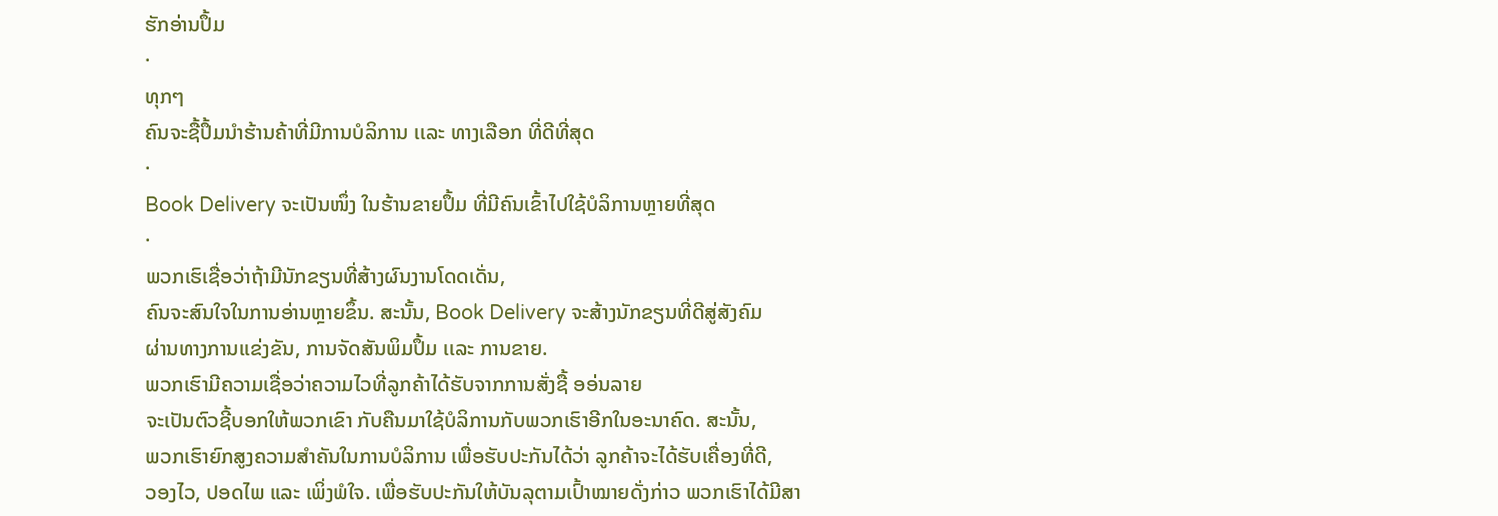ຮັກອ່ານປຶ້ມ
·
ທຸກໆ
ຄົນຈະຊື້ປຶ້ມນຳຮ້ານຄ້າທີ່ມີການບໍລິການ ເເລະ ທາງເລືອກ ທີ່ດີທີ່ສຸດ
·
Book Delivery ຈະເປັນໜຶ່ງ ໃນຮ້ານຂາຍປຶ້ມ ທີ່ມີຄົນເຂົ້າໄປໃຊ້ບໍລິການຫຼາຍທີ່ສຸດ
·
ພວກເຮົເຊື່ອວ່າຖ້າມີນັກຂຽນທີ່ສ້າງຜົນງານໂດດເດັ່ນ,
ຄົນຈະສົນໃຈໃນການອ່ານຫຼາຍຂຶ້ນ. ສະນັ້ນ, Book Delivery ຈະສ້າງນັກຂຽນທີ່ດີສູ່ສັງຄົມ
ຜ່ານທາງການເເຂ່ງຂັນ, ການຈັດສັນພິມປຶ້ມ ເເລະ ການຂາຍ.
ພວກເຮົາມີຄວາມເຊື່ອວ່າຄວາມໄວທີ່ລູກຄ້າໄດ້ຮັບຈາກການສັ່ງຊື້ ອອ່ນລາຍ
ຈະເປັນຕົວຊີ້ບອກໃຫ້ພວກເຂົາ ກັບຄືນມາໃຊ້ບໍລິການກັບພວກເຮົາອີກໃນອະນາຄົດ. ສະນັ້ນ,
ພວກເຮົາຍົກສູງຄວາມສໍາຄັນໃນການບໍລິການ ເພື່ອຮັບປະກັນໄດ້ວ່າ ລູກຄ້າຈະໄດ້ຮັບເຄື່ອງທີ່ດີ,
ວອງໄວ, ປອດໄພ ແລະ ເພິ່ງພໍໃຈ. ເພື່ອຮັບປະກັນໃຫ້ບັນລຸຕາມເປົ້າໝາຍດັ່ງກ່າວ ພວກເຮົາໄດ້ມີສາ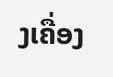ງເຄື່ອງ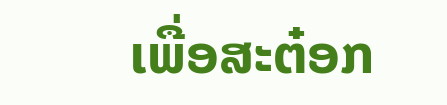ເພື່ອສະຕ໋ອກ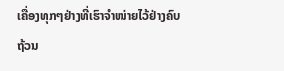ເຄື່ອງທຸກໆຢ່າງທີ່ເຮົາຈຳໜ່າຍໄວ້ຢ່າງຄົບຖ້ວນ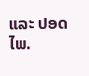ແລະ ປອດໄພ.